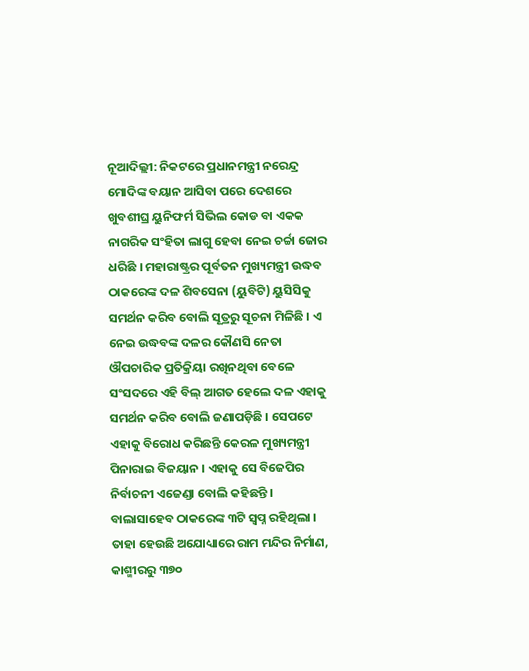ନୂଆଦିଲ୍ଲୀ: ନିକଟରେ ପ୍ରଧାନମନ୍ତ୍ରୀ ନରେନ୍ଦ୍ର ମୋଦିଙ୍କ ବୟାନ ଆସିବା ପରେ ଦେଶରେ ଖୁବଶୀଘ୍ର ୟୁନିଫର୍ମ ସିଭିଲ କୋଡ ବା ଏକକ ନାଗରିକ ସଂହିତା ଲାଗୁ ହେବା ନେଇ ଚର୍ଚ୍ଚା ଜୋର ଧରିଛି । ମହାରାଷ୍ଟ୍ରର ପୂର୍ବତନ ମୁଖ୍ୟମନ୍ତ୍ରୀ ଉଦ୍ଧବ ଠାକରେଙ୍କ ଦଳ ଶିବସେନା (ୟୁବିଟି) ୟୁସିସିକୁ ସମର୍ଥନ କରିବ ବୋଲି ସୂତ୍ରରୁ ସୂଚନା ମିଳିଛି । ଏ ନେଇ ଉଦ୍ଧବଙ୍କ ଦଳର କୌଣସି ନେତା ଔପଚାରିକ ପ୍ରତିକ୍ରିୟା ରଖିନଥିବା ବେଳେ ସଂସଦରେ ଏହି ବିଲ୍ ଆଗତ ହେଲେ ଦଳ ଏହାକୁ ସମର୍ଥନ କରିବ ବୋଲି ଜଣାପଡ଼ିଛି । ସେପଟେ ଏହାକୁ ବିରୋଧ କରିଛନ୍ତି କେରଳ ମୁଖ୍ୟମନ୍ତ୍ରୀ ପିନାରାଇ ବିଜୟାନ । ଏହାକୁ ସେ ବିଜେପିର ନିର୍ବାଚନୀ ଏଜେଣ୍ଡା ବୋଲି କହିଛନ୍ତି ।
ବାଲାସାହେବ ଠାକରେଙ୍କ ୩ଟି ସ୍ବପ୍ନ ରହିଥିଲା । ତାହା ହେଉଛି ଅଯୋଧ୍ୟାରେ ରାମ ମନ୍ଦିର ନିର୍ମାଣ, କାଶ୍ମୀରରୁ ୩୭୦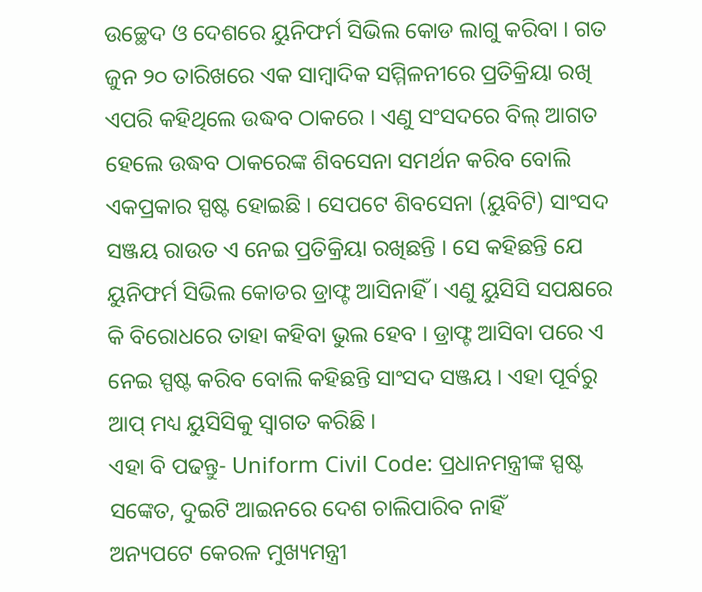ଉଚ୍ଛେଦ ଓ ଦେଶରେ ୟୁନିଫର୍ମ ସିଭିଲ କୋଡ ଲାଗୁ କରିବା । ଗତ ଜୁନ ୨୦ ତାରିଖରେ ଏକ ସାମ୍ବାଦିକ ସମ୍ମିଳନୀରେ ପ୍ରତିକ୍ରିୟା ରଖି ଏପରି କହିଥିଲେ ଉଦ୍ଧବ ଠାକରେ । ଏଣୁ ସଂସଦରେ ବିଲ୍ ଆଗତ ହେଲେ ଉଦ୍ଧବ ଠାକରେଙ୍କ ଶିବସେନା ସମର୍ଥନ କରିବ ବୋଲି ଏକପ୍ରକାର ସ୍ପଷ୍ଟ ହୋଇଛି । ସେପଟେ ଶିବସେନା (ୟୁବିଟି) ସାଂସଦ ସଞ୍ଜୟ ରାଉତ ଏ ନେଇ ପ୍ରତିକ୍ରିୟା ରଖିଛନ୍ତି । ସେ କହିଛନ୍ତି ଯେ ୟୁନିଫର୍ମ ସିଭିଲ କୋଡର ଡ୍ରାଫ୍ଟ ଆସିନାହିଁ । ଏଣୁ ୟୁସିସି ସପକ୍ଷରେ କି ବିରୋଧରେ ତାହା କହିବା ଭୁଲ ହେବ । ଡ୍ରାଫ୍ଟ ଆସିବା ପରେ ଏ ନେଇ ସ୍ପଷ୍ଟ କରିବ ବୋଲି କହିଛନ୍ତି ସାଂସଦ ସଞ୍ଜୟ । ଏହା ପୂର୍ବରୁ ଆପ୍ ମଧ୍ୟ ୟୁସିସିକୁ ସ୍ବାଗତ କରିଛି ।
ଏହା ବି ପଢନ୍ତୁ- Uniform Civil Code: ପ୍ରଧାନମନ୍ତ୍ରୀଙ୍କ ସ୍ପଷ୍ଟ ସଙ୍କେତ, ଦୁଇଟି ଆଇନରେ ଦେଶ ଚାଲିପାରିବ ନାହିଁ
ଅନ୍ୟପଟେ କେରଳ ମୁଖ୍ୟମନ୍ତ୍ରୀ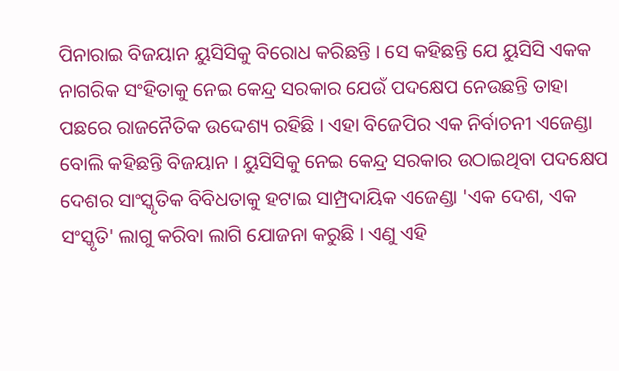ପିନାରାଇ ବିଜୟାନ ୟୁସିସିକୁ ବିରୋଧ କରିଛନ୍ତି । ସେ କହିଛନ୍ତି ଯେ ୟୁସିସି ଏକକ ନାଗରିକ ସଂହିତାକୁ ନେଇ କେନ୍ଦ୍ର ସରକାର ଯେଉଁ ପଦକ୍ଷେପ ନେଉଛନ୍ତି ତାହା ପଛରେ ରାଜନୈତିକ ଉଦ୍ଦେଶ୍ୟ ରହିଛି । ଏହା ବିଜେପିର ଏକ ନିର୍ବାଚନୀ ଏଜେଣ୍ଡା ବୋଲି କହିଛନ୍ତି ବିଜୟାନ । ୟୁସିସିକୁ ନେଇ କେନ୍ଦ୍ର ସରକାର ଉଠାଇଥିବା ପଦକ୍ଷେପ ଦେଶର ସାଂସ୍କୃତିକ ବିବିଧତାକୁ ହଟାଇ ସାମ୍ପ୍ରଦାୟିକ ଏଜେଣ୍ଡା 'ଏକ ଦେଶ, ଏକ ସଂସ୍କୃତି' ଲାଗୁ କରିବା ଲାଗି ଯୋଜନା କରୁଛି । ଏଣୁ ଏହି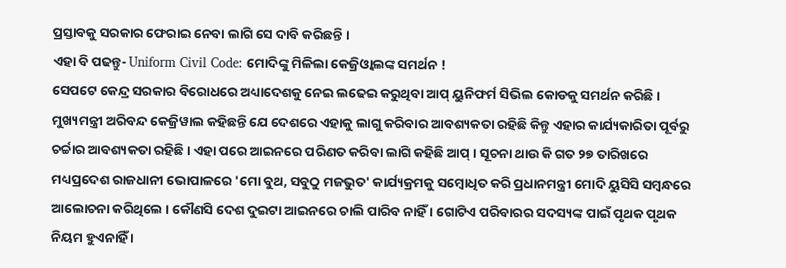ପ୍ରସ୍ତାବକୁ ସରକାର ଫେରାଇ ନେବା ଲାଗି ସେ ଦାବି କରିଛନ୍ତି ।
ଏହା ବି ପଢନ୍ତୁ- Uniform Civil Code: ମୋଦିଙ୍କୁ ମିଳିଲା କେଜ୍ରିଓ୍ୱାଲଙ୍କ ସମର୍ଥନ !
ସେପଟେ କେନ୍ଦ୍ର ସରକାର ବିରୋଧରେ ଅଧ୍ୟାଦେଶକୁ ନେଇ ଲଢେଇ କରୁଥିବା ଆପ୍ ୟୁନିଫର୍ମ ସିଭିଲ କୋଡକୁ ସମର୍ଥନ କରିଛି । ମୁଖ୍ୟମନ୍ତ୍ରୀ ଅରିବନ୍ଦ କେଜ୍ରିୱାଲ କହିଛନ୍ତି ଯେ ଦେଶରେ ଏହାକୁ ଲାଗୁ କରିବାର ଆବଶ୍ୟକତା ରହିଛି କିନ୍ତୁ ଏହାର କାର୍ଯ୍ୟକାରିତା ପୂର୍ବରୁ ଚର୍ଚ୍ଚାର ଆବଶ୍ୟକତା ରହିଛି । ଏହା ପରେ ଆଇନରେ ପରିଣତ କରିବା ଲାଗି କହିଛି ଆପ୍ । ସୂଚନା ଥାଉ କି ଗତ ୨୭ ତାରିଖରେ ମଧ୍ୟପ୍ରଦେଶ ରାଜଧାନୀ ଭୋପାଳରେ 'ମୋ ବୁଥ, ସବୁଠୁ ମଜଭୁତ' କାର୍ଯ୍ୟକ୍ରମକୁ ସମ୍ବୋଧିତ କରି ପ୍ରଧାନମନ୍ତ୍ରୀ ମୋଦି ୟୁସିସି ସମ୍ବନ୍ଧରେ ଆଲୋଚନା କରିଥିଲେ । କୌଣସି ଦେଶ ଦୁଇଟା ଆଇନରେ ଚାଲି ପାରିବ ନାହିଁ । ଗୋଟିଏ ପରିବାରର ସଦସ୍ୟଙ୍କ ପାଇଁ ପୃଥକ ପୃଥକ ନିୟମ ହୁଏନାହିଁ ।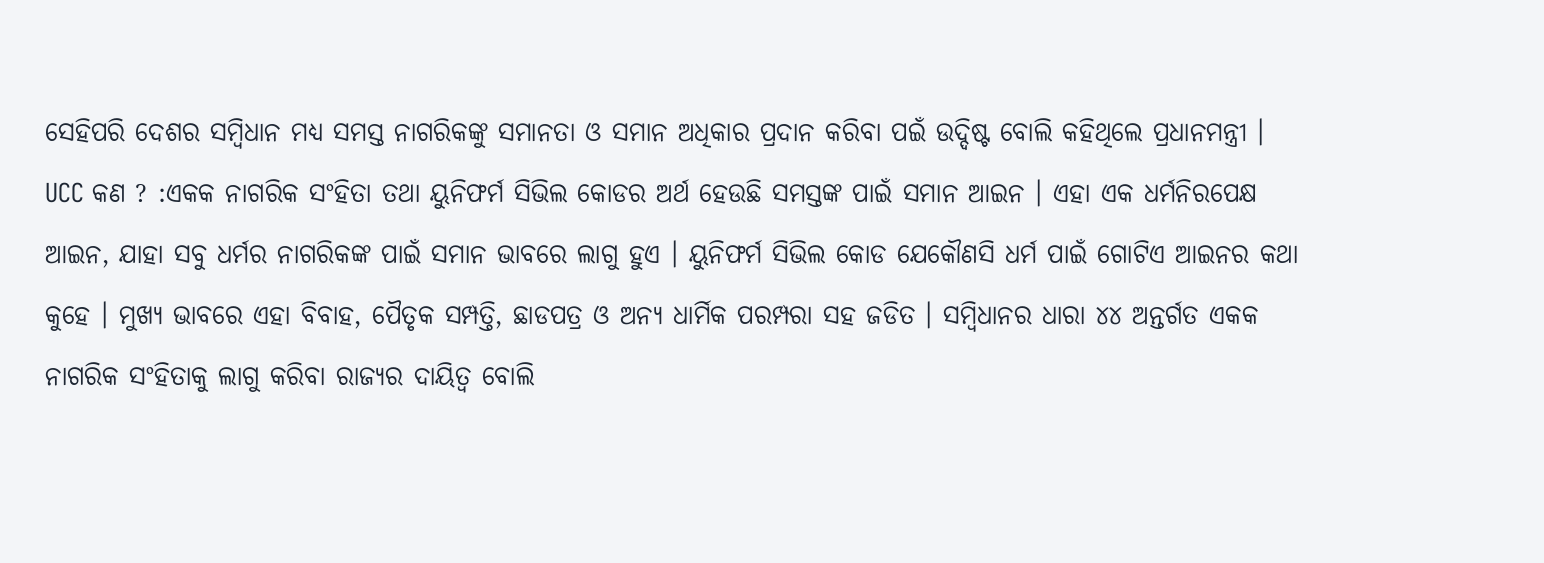ସେହିପରି ଦେଶର ସମ୍ବିଧାନ ମଧ୍ୟ ସମସ୍ତ ନାଗରିକଙ୍କୁ ସମାନତା ଓ ସମାନ ଅଧିକାର ପ୍ରଦାନ କରିବା ପଇଁ ଉଦ୍ଦିଷ୍ଟ ବୋଲି କହିଥିଲେ ପ୍ରଧାନମନ୍ତ୍ରୀ ।
UCC କଣ ? :ଏକକ ନାଗରିକ ସଂହିତା ତଥା ୟୁନିଫର୍ମ ସିଭିଲ କୋଡର ଅର୍ଥ ହେଉଛି ସମସ୍ତଙ୍କ ପାଇଁ ସମାନ ଆଇନ । ଏହା ଏକ ଧର୍ମନିରପେକ୍ଷ ଆଇନ, ଯାହା ସବୁ ଧର୍ମର ନାଗରିକଙ୍କ ପାଇଁ ସମାନ ଭାବରେ ଲାଗୁ ହୁଏ । ୟୁନିଫର୍ମ ସିଭିଲ କୋଡ ଯେକୌଣସି ଧର୍ମ ପାଇଁ ଗୋଟିଏ ଆଇନର କଥା କୁହେ । ମୁଖ୍ୟ ଭାବରେ ଏହା ବିବାହ, ପୈତୃକ ସମ୍ପତ୍ତି, ଛାଡପତ୍ର ଓ ଅନ୍ୟ ଧାର୍ମିକ ପରମ୍ପରା ସହ ଜଡିତ । ସମ୍ବିଧାନର ଧାରା ୪୪ ଅନ୍ତର୍ଗତ ଏକକ ନାଗରିକ ସଂହିତାକୁ ଲାଗୁ କରିବା ରାଜ୍ୟର ଦାୟିତ୍ବ ବୋଲି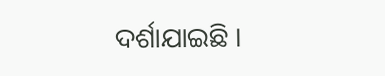ଦର୍ଶାଯାଇଛି ।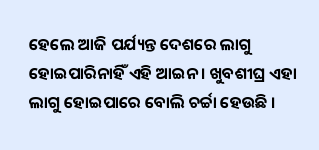ହେଲେ ଆଜି ପର୍ଯ୍ୟନ୍ତ ଦେଶରେ ଲାଗୁ ହୋଇପାରିନାହିଁ ଏହି ଆଇନ । ଖୁବଶୀଘ୍ର ଏହା ଲାଗୁ ହୋଇପାରେ ବୋଲି ଚର୍ଚ୍ଚା ହେଉଛି ।